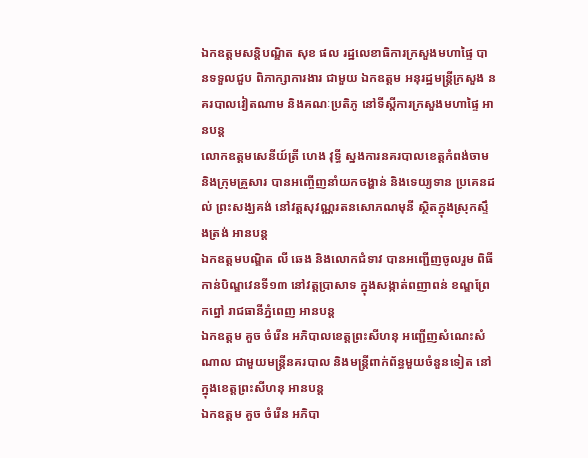ឯកឧត្ដមសន្តិបណ្ឌិត សុខ ផល រដ្ឋលេខាធិការក្រសួងមហាផ្ទៃ បានទទួលជួប ពិភាក្សាការងារ ជាមួយ ឯកឧត្ដម អនុរដ្ឋមន្ត្រីក្រសួង នគរបាលវៀតណាម និងគណៈប្រតិភូ នៅទីស្ដីការក្រសួងមហាផ្ទៃ អានបន្ត
លោកឧត្តមសេនីយ៍ត្រី ហេង វុទ្ធី ស្នងការនគរបាលខេត្តកំពង់ចាម និងក្រុមគ្រួសារ បានអញ្ចើញនាំយកចង្ហាន់ និងទេយ្យទាន ប្រគេនដល់ ព្រះសង្ឃគង់ នៅវត្ដសុវណ្ណរតនសោភណមុនី ស្ថិតក្នុងស្រុកស្ទឹងត្រង់ អានបន្ត
ឯកឧត្តមបណ្ឌិត លី ឆេង និងលោកជំទាវ បានអញ្ជើញចូលរួម ពិធីកាន់បិណ្ឌវេនទី១៣ នៅវត្តប្រាសាទ ក្នុងសង្កាត់ពញាពន់ ខណ្ឌព្រែកព្នៅ រាជធានីភ្នំពេញ អានបន្ត
ឯកឧត្តម គួច ចំរើន អភិបាលខេត្តព្រះសីហនុ អញ្ជើញសំណេះសំណាល ជាមួយមន្ត្រីនគរបាល និងមន្ត្រីពាក់ព័ន្ធមួយចំនួនទៀត នៅក្នុងខេត្តព្រះសីហនុ អានបន្ត
ឯកឧត្តម គួច ចំរើន អភិបា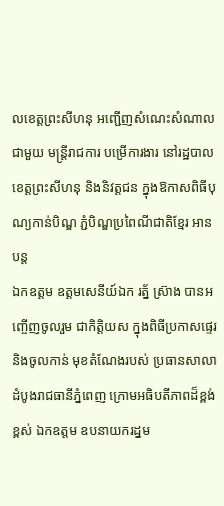លខេត្តព្រះសីហនុ អញ្ជើញសំណេះសំណាល ជាមួយ មន្រ្តីរាជការ បម្រើការងារ នៅរដ្ឋបាលខេត្តព្រះសីហនុ និងនិវត្តជន ក្នុងឱកាសពិធីបុណ្យកាន់បិណ្ឌ ភ្ជំបិណ្ឌប្រពៃណីជាតិខ្មែរ អានបន្ត
ឯកឧត្តម ឧត្តមសេនីយ៍ឯក រត្ន័ ស៊្រាង បានអញ្ចើញចូលរួម ជាកិត្តិយស ក្នុងពិធីប្រកាសផ្ទេរ និងចូលកាន់ មុខតំណែងរបស់ ប្រធានសាលាដំបូងរាជធានីភ្នំពេញ ក្រោមអធិបតីភាពដ៏ខ្ពង់ខ្ពស់ ឯកឧត្តម ឧបនាយករដ្នម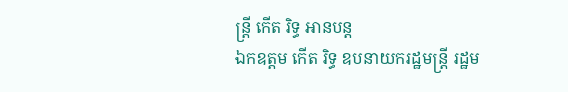ន្ត្រី កើត រិទ្ធ អានបន្ត
ឯកឧត្តម កើត រិទ្ធ ឧបនាយករដ្ឋមន្ត្រី រដ្ឋម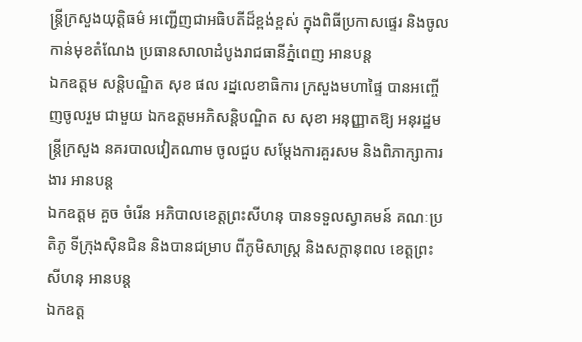ន្ត្រីក្រសួងយុត្តិធម៌ អញ្ជើញជាអធិបតីដ៏ខ្ពង់ខ្ពស់ ក្នុងពិធីប្រកាសផ្ទេរ និងចូលកាន់មុខតំណែង ប្រធានសាលាដំបូងរាជធានីភ្នំពេញ អានបន្ត
ឯកឧត្តម សន្តិបណ្ឌិត សុខ ផល រដ្នលេខាធិការ ក្រសួងមហាផ្ទៃ បានអញ្ចើញចូលរួម ជាមួយ ឯកឧត្តមអភិសន្ដិបណ្ឌិត ស សុខា អនុញ្ញាតឱ្យ អនុរដ្ឋមន្ដ្រីក្រសួង នគរបាលវៀតណាម ចូលជួប សម្ដែងការគួរសម និងពិភាក្សាការងារ អានបន្ត
ឯកឧត្តម គួច ចំរើន អភិបាលខេត្តព្រះសីហនុ បានទទួលស្វាគមន៍ គណៈប្រតិភូ ទីក្រុងស៊ិនជិន និងបានជម្រាប ពីភូមិសាស្រ្ត និងសក្តានុពល ខេត្តព្រះសីហនុ អានបន្ត
ឯកឧត្ត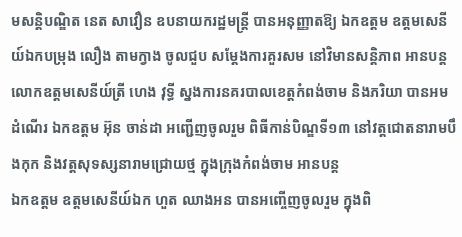មសន្តិបណ្ឌិត នេត សាវឿន ឧបនាយករដ្ឋមន្រ្តី បានអនុញ្ញាតឱ្យ ឯកឧត្តម ឧត្តមសេនីយ៍ឯកបម្រុង លឿង តាមក្វាង ចូលជួប សម្តែងការគួរសម នៅវិមានសន្តិភាព អានបន្ត
លោកឧត្តមសេនីយ៍ត្រី ហេង វុទ្ធី ស្នងការនគរបាលខេត្តកំពង់ចាម និងភរិយា បានអមដំណេីរ ឯកឧត្តម អ៊ុន ចាន់ដា អញ្ជើញចូលរួម ពិធីកាន់បិណ្ឌទី១៣ នៅវត្តជោតនារាមបឹងកុក និងវត្តសុទស្សនារាមជ្រោយថ្ម ក្នុងក្រុងកំពង់ចាម អានបន្ត
ឯកឧត្តម ឧត្តមសេនីយ៍ឯក ហួត ឈាងអន បានអញ្ចើញចូលរួម ក្នុងពិ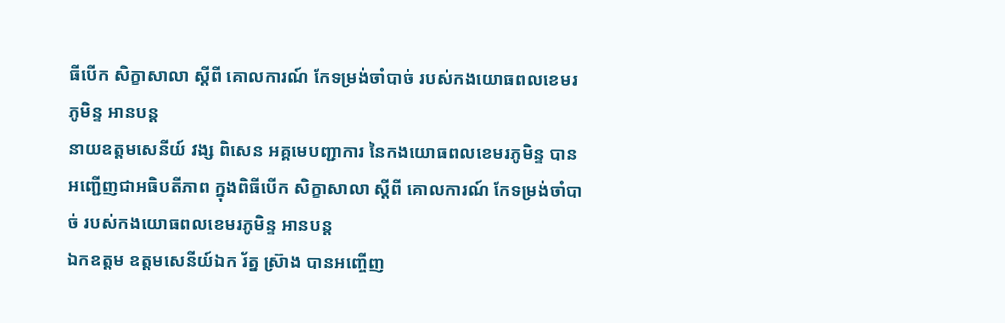ធីបើក សិក្ខាសាលា ស្ដីពី គោលការណ៍ កែទម្រង់ចាំបាច់ របស់កងយោធពលខេមរភូមិន្ទ អានបន្ត
នាយឧត្តមសេនីយ៍ វង្ស ពិសេន អគ្គមេបញ្ជាការ នៃកងយោធពលខេមរភូមិន្ទ បានអញ្ជើញជាអធិបតីភាព ក្នុងពិធីបើក សិក្ខាសាលា ស្ដីពី គោលការណ៍ កែទម្រង់ចាំបាច់ របស់កងយោធពលខេមរភូមិន្ទ អានបន្ត
ឯកឧត្តម ឧត្តមសេនីយ៍ឯក រ័ត្ន ស្រ៊ាង បានអញ្ចើញ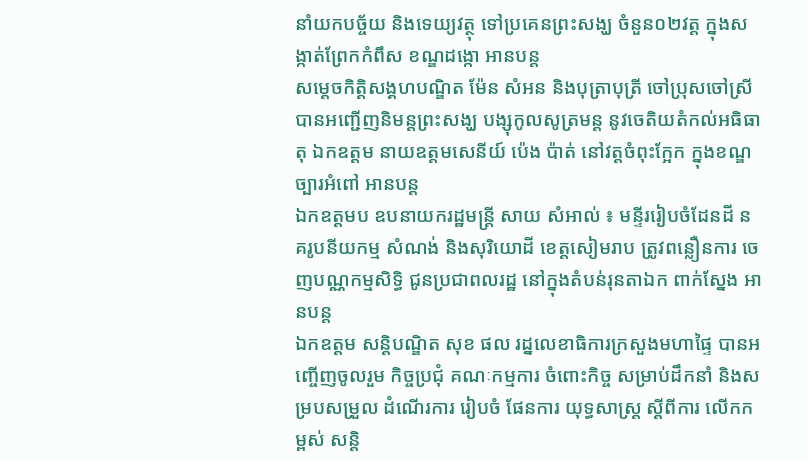នាំយកបច្ច័យ និងទេយ្យវត្ថុ ទៅប្រគេនព្រះសង្ឃ ចំនួន០២វត្ត ក្នុងសង្កាត់ព្រែកកំពឹស ខណ្ឌដង្កោ អានបន្ត
សម្តេចកិត្ដិសង្គហបណ្ឌិត ម៉ែន សំអន និងបុត្រាបុត្រី ចៅប្រុសចៅស្រី បានអញ្ជើញនិមន្តព្រះសង្ឃ បង្សុកូលសូត្រមន្ត នូវចេតិយតំកល់អធិធាតុ ឯកឧត្តម នាយឧត្តមសេនីយ៍ ប៉េង ប៉ាត់ នៅវត្តចំពុះក្អែក ក្នុងខណ្ឌច្បារអំពៅ អានបន្ត
ឯកឧត្តមប ឧបនាយករដ្ឋមន្រ្តី សាយ សំអាល់ ៖ មន្ទីររៀបចំដែនដី នគរូបនីយកម្ម សំណង់ និងសុរិយោដី ខេត្តសៀមរាប ត្រូវពន្លឿនការ ចេញបណ្ណកម្មសិទ្ធិ ជូនប្រជាពលរដ្ឋ នៅក្នុងតំបន់រុនតាឯក ពាក់ស្នែង អានបន្ត
ឯកឧត្តម សន្តិបណ្ឌិត សុខ ផល រដ្នលេខាធិការក្រសួងមហាផ្ទៃ បានអញ្ចើញចូលរួម កិច្ចប្រជុំ គណៈកម្មការ ចំពោះកិច្ច សម្រាប់ដឹកនាំ និងសម្របសម្រួល ដំណើរការ រៀបចំ ផែនការ យុទ្ធសាស្ត្រ ស្ដីពីការ លើកកម្ពស់ សន្តិ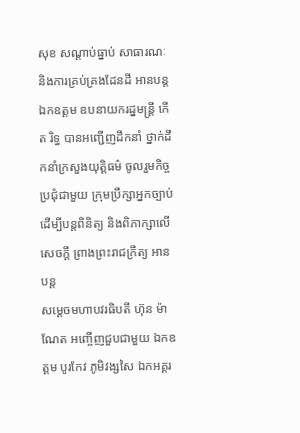សុខ សណ្តាប់ធ្នាប់ សាធារណៈ និងការគ្រប់គ្រងដែនដី អានបន្ត
ឯកឧត្តម ឧបនាយករដ្នមន្ត្រី កើត រិទ្ធ បានអញ្ជើញដឹកនាំ ថ្នាក់ដឹកនាំក្រសួងយុត្តិធម៌ ចូលរួមកិច្ចប្រជុំជាមួយ ក្រុមប្រឹក្សាអ្នកច្បាប់ ដើម្បីបន្តពិនិត្យ និងពិភាក្សាលើសេចក្តី ព្រាងព្រះរាជក្រឹត្យ អានបន្ត
សម្ដេចមហាបវរធិបតី ហ៊ុន ម៉ាណែត អញ្ចើញជួបជាមួយ ឯកឧត្តម បូរកែវ ភូមិវង្សសៃ ឯកអគ្គរ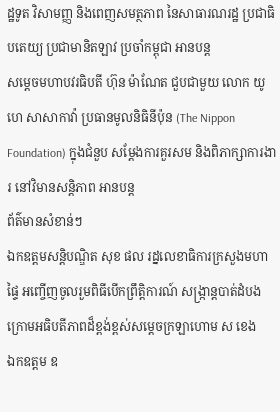ដ្ឋទូត វិសាមញ្ញ និងពេញសមត្ថភាព នៃសាធារណរដ្ឋ ប្រជាធិបតេយ្យ ប្រជាមានិតឡាវ ប្រចាំកម្ពុជា អានបន្ត
សម្ដេចមហាបវរធិបតី ហ៊ុន ម៉ាណែត ជួបជាមួយ លោក យូហេ សាសាកាវ៉ា ប្រធានមូលនិធិនីប៉ុន (The Nippon Foundation) ក្នុងជំនួប សម្តែងការគួរសម និងពិភាក្សាការងារ នៅវិមានសន្តិភាព អានបន្ត
ព័ត៌មានសំខាន់ៗ
ឯកឧត្ដមសន្តិបណ្ឌិត សុខ ផល រដ្នលេខាធិការក្រសួងមហាផ្ទៃ អញ្ចើញចូលរួមពិធីបេីកព្រឹត្តិការណ៍ សង្រ្កាន្តបាត់ដំបង ក្រោមអធិបតីភាពដ៏ខ្ពង់ខ្ពស់សម្ដេចក្រឡាហោម ស ខេង
ឯកឧត្ដម ឧ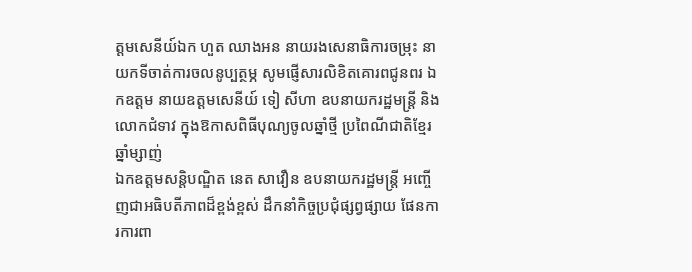ត្ដមសេនីយ៍ឯក ហួត ឈាងអន នាយរងសេនាធិការចម្រុះ នាយកទីចាត់ការចលនូប្បត្ថម្ភ សូមផ្ញើសារលិខិតគោរពជូនពរ ឯកឧត្តម នាយឧត្តមសេនីយ៍ ទៀ សីហា ឧបនាយករដ្ឋមន្ត្រី និងលោកជំទាវ ក្នុងឱកាសពិធីបុណ្យចូលឆ្នាំថ្មី ប្រពៃណីជាតិខ្មែរ ឆ្នាំម្សាញ់
ឯកឧត្តមសន្តិបណ្ឌិត នេត សាវឿន ឧបនាយករដ្ឋមន្រ្តី អញ្ចើញជាអធិបតីភាពដ៏ខ្ពង់ខ្ពស់ ដឹកនាំកិច្ចប្រជុំផ្សព្វផ្សាយ ផែនការការពា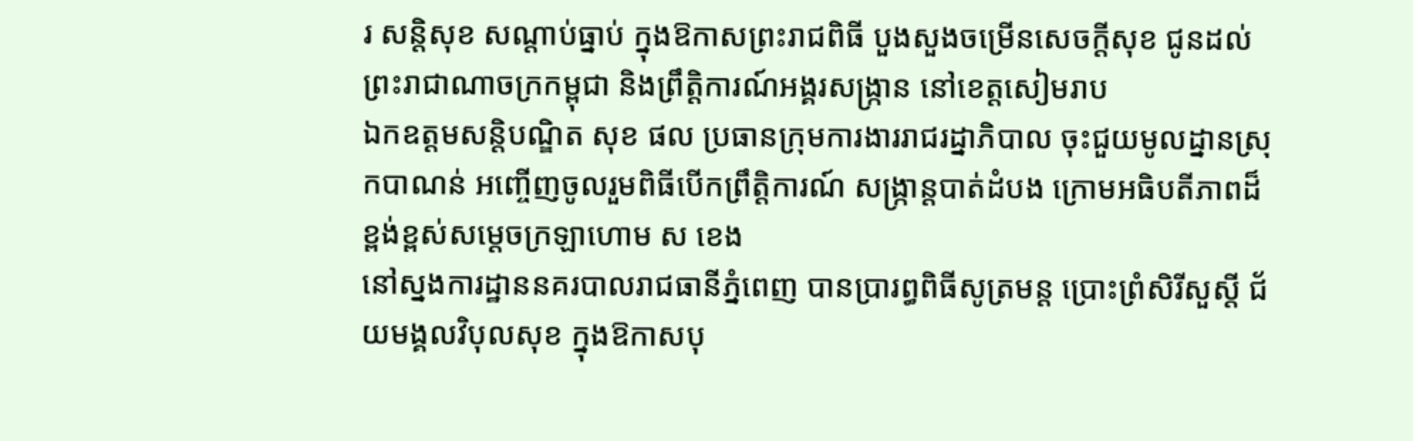រ សន្តិសុខ សណ្តាប់ធ្នាប់ ក្នុងឱកាសព្រះរាជពិធី បួងសួងចម្រើនសេចក្តីសុខ ជូនដល់ព្រះរាជាណាចក្រកម្ពុជា និងព្រឹត្តិការណ៍អង្គរសង្ក្រាន នៅខេត្តសៀមរាប
ឯកឧត្ដមសន្តិបណ្ឌិត សុខ ផល ប្រធានក្រុមការងាររាជរដ្នាភិបាល ចុះជួយមូលដ្នានស្រុកបាណន់ អញ្ចើញចូលរួមពិធីបេីកព្រឹត្តិការណ៍ សង្រ្កាន្តបាត់ដំបង ក្រោមអធិបតីភាពដ៏ខ្ពង់ខ្ពស់សម្ដេចក្រឡាហោម ស ខេង
នៅស្នងការដ្ឋាននគរបាលរាជធានីភ្នំពេញ បានប្រារព្ធពិធីសូត្រមន្ត ប្រោះព្រំសិរីសួស្តី ជ័យមង្គលវិបុលសុខ ក្នុងឱកាសបុ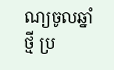ណ្យចូលឆ្នាំថ្មី ប្រ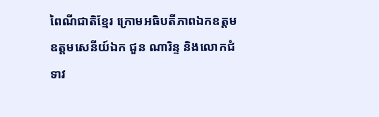ពៃណីជាតិខ្មែរ ក្រោមអធិបតីភាពឯកឧត្តម ឧត្តមសេនីយ៍ឯក ជួន ណារិន្ទ និងលោកជំទាវ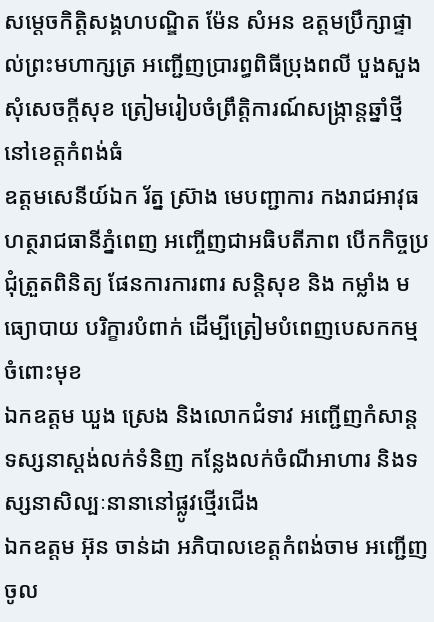សម្តេចកិត្តិសង្គហបណ្ឌិត ម៉ែន សំអន ឧត្តមប្រឹក្សាផ្ទាល់ព្រះមហាក្សត្រ អញ្ជើញប្រារព្ធពិធីប្រុងពលី បួងសួងសុំសេចក្តីសុខ ត្រៀមរៀបចំព្រឹត្តិការណ៍សង្ក្រាន្តឆ្នាំថ្មី នៅខេត្តកំពង់ធំ
ឧត្តមសេនីយ៍ឯក រ័ត្ន ស្រ៊ាង មេបញ្ជាការ កងរាជអាវុធហត្ថរាជធានីភ្នំពេញ អញ្ចើញជាអធិបតីភាព បើកកិច្ចប្រជុំត្រួតពិនិត្យ ផែនការការពារ សន្តិសុខ និង កម្លាំង មធ្យោបាយ បរិក្ខារបំពាក់ ដើម្បីត្រៀមបំពេញបេសកកម្មចំពោះមុខ
ឯកឧត្ដម ឃួង ស្រេង និងលោកជំទាវ អញ្ជើញកំសាន្ត ទស្សនាស្ដង់លក់ទំនិញ កន្លែងលក់ចំណីអាហារ និងទស្សនាសិល្បៈនានានៅផ្លូវថ្មេីរជេីង
ឯកឧត្តម អ៊ុន ចាន់ដា អភិបាលខេត្តកំពង់ចាម អញ្ជើញចូល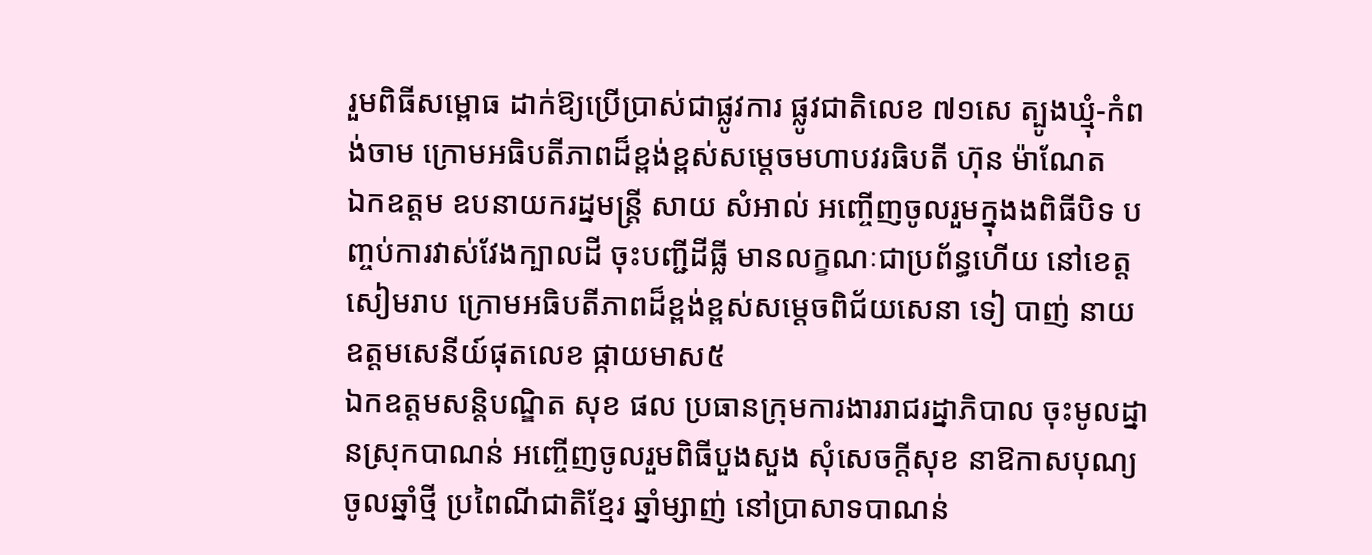រួមពិធីសម្ពោធ ដាក់ឱ្យប្រើប្រាស់ជាផ្លូវការ ផ្លូវជាតិលេខ ៧១សេ ត្បូងឃ្មុំ-កំពង់ចាម ក្រោមអធិបតីភាពដ៏ខ្ពង់ខ្ពស់សម្តេចមហាបវរធិបតី ហ៊ុន ម៉ាណែត
ឯកឧត្តម ឧបនាយករដ្នមន្ត្រី សាយ សំអាល់ អញ្ចើញចូលរួមក្នុងងពិធីបិទ បញ្ចប់ការវាស់វែងក្បាលដី ចុះបញ្ជីដីធ្លី មានលក្ខណៈជាប្រព័ន្ធហើយ នៅខេត្តសៀមរាប ក្រោមអធិបតីភាពដ៏ខ្ពង់ខ្ពស់សម្ដេចពិជ័យសេនា ទៀ បាញ់ នាយឧត្ដមសេនីយ៍ផុតលេខ ផ្កាយមាស៥
ឯកឧត្ដមសន្តិបណ្ឌិត សុខ ផល ប្រធានក្រុមការងាររាជរដ្នាភិបាល ចុះមូលដ្នានស្រុកបាណន់ អញ្ចើញចូលរួមពិធីបួងសួង សុំសេចក្ដីសុខ នាឱកាសបុណ្យចូលឆ្នាំថ្មី ប្រពៃណីជាតិខ្មែរ ឆ្នាំម្សាញ់ នៅប្រាសាទបាណន់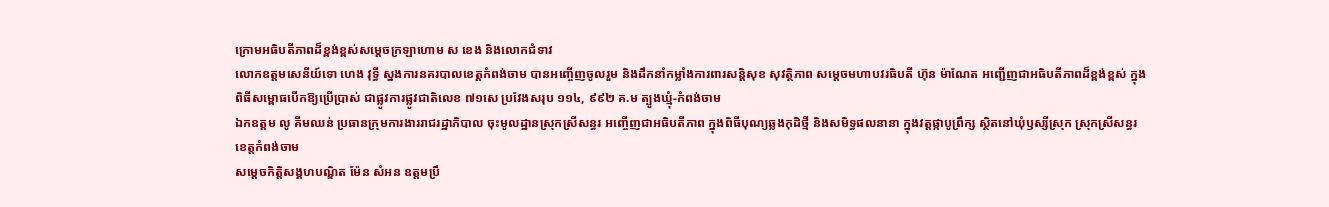ក្រោមអធិបតីភាពដ៏ខ្ពង់ខ្ពស់សម្ដេចក្រឡាហោម ស ខេង និងលោកជំទាវ
លោកឧត្តមសេនីយ៍ទោ ហេង វុទ្ធី ស្នងការនគរបាលខេត្តកំពង់ចាម បានអញ្ចើញចូលរួម និងដឹកនាំកម្លាំងការពារសន្តិសុខ សុវត្ថិភាព សម្ដេចមហាបវរធិបតី ហ៊ុន ម៉ាណែត អញ្ជើញជាអធិបតីភាពដ៏ខ្ពង់ខ្ពស់ ក្នុងពិធីសម្ពោធបើកឱ្យប្រើប្រាស់ ជាផ្លូវការផ្លូវជាតិលេខ ៧១សេ ប្រវែងសរុប ១១៤, ៩៩២ គ.ម ត្បូងឃ្មុំ-កំពង់ចាម
ឯកឧត្តម លូ គីមឈន់ ប្រធានក្រុមការងាររាជរដ្ឋាភិបាល ចុះមូលដ្ឋានស្រុកស្រីសន្ធរ អញ្ចើញជាអធិបតីភាព ក្នុងពិធីបុណ្យឆ្លងកុដិថ្មី និងសមិទ្ធផលនានា ក្នុងវត្តផ្កាបូព្រឹក្ស ស្ថិតនៅឃុំឫស្សីស្រុក ស្រុកស្រីសន្ធរ ខេត្តកំពង់ចាម
សម្ដេចកិត្តិសង្គហបណ្ឌិត ម៉ែន សំអន ឧត្តមប្រឹ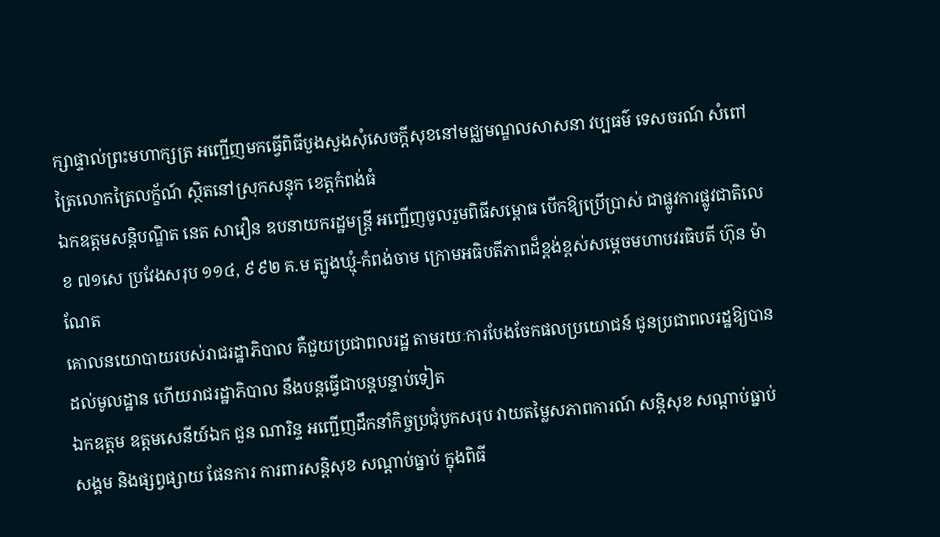ក្សាផ្ទាល់ព្រះមហាក្សត្រ អញ្ជើញមកធ្វើពិធីបួងសួងសុំសេចក្តីសុខនៅមជ្ឈមណ្ឌលសាសនា វប្បធម៌ ទេសចរណ៍ សំពៅត្រៃលោកត្រៃលក្ខ័ណ៍ ស្ថិតនៅស្រុកសន្ទុក ខេត្តកំពង់ធំ
ឯកឧត្តមសន្តិបណ្ឌិត នេត សាវឿន ឧបនាយករដ្ឋមន្រ្តី អញ្ជើញចូលរួមពិធីសម្ពោធ បើកឱ្យប្រើប្រាស់ ជាផ្លូវការផ្លូវជាតិលេខ ៧១សេ ប្រវែងសរុប ១១៤, ៩៩២ គ.ម ត្បូងឃ្មុំ-កំពង់ចាម ក្រោមអធិបតីភាពដ៏ខ្ពង់ខ្ពស់សម្តេចមហាបវរធិបតី ហ៊ុន ម៉ាណែត
គោលនយោបាយរបស់រាជរដ្ឋាភិបាល គឺជួយប្រជាពលរដ្ឋ តាមរយៈការបែងចែកផលប្រយោជន៍ ជូនប្រជាពលរដ្ឋឱ្យបានដល់មូលដ្ឋាន ហើយរាជរដ្ឋាភិបាល នឹងបន្តធ្វើជាបន្តបន្ទាប់ទៀត
ឯកឧត្តម ឧត្តមសេនីយ៍ឯក ជួន ណារិន្ទ អញ្ជើញដឹកនាំកិច្ចប្រជុំបូកសរុប វាយតម្លៃសភាពការណ៍ សន្តិសុខ សណ្តាប់ធ្នាប់សង្គម និងផ្សព្វផ្សាយ ផែនការ ការពារសន្តិសុខ សណ្តាប់ធ្នាប់ ក្នុងពិធី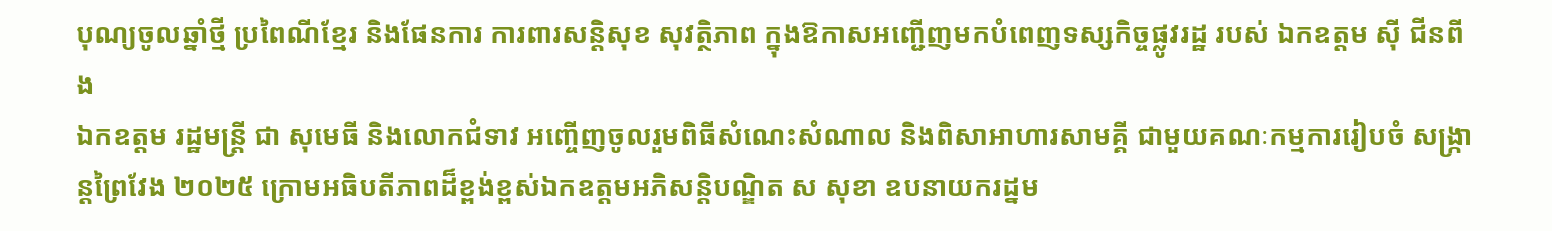បុណ្យចូលឆ្នាំថ្មី ប្រពៃណីខ្មែរ និងផែនការ ការពារសន្តិសុខ សុវត្ថិភាព ក្នុងឱកាសអញ្ជើញមកបំពេញទស្សកិច្ចផ្លូវរដ្ឋ របស់ ឯកឧត្តម ស៊ី ជីនពីង
ឯកឧត្ដម រដ្ឋមន្ដ្រី ជា សុមេធី និងលោកជំទាវ អញ្ចើញចូលរួមពិធីសំណេះសំណាល និងពិសាអាហារសាមគ្គី ជាមួយគណៈកម្មការរៀបចំ សង្ក្រាន្ដព្រៃវែង ២០២៥ ក្រោមអធិបតីភាពដ៏ខ្ពង់ខ្ពស់ឯកឧត្ដមអភិសន្តិបណ្ឌិត ស សុខា ឧបនាយករដ្នម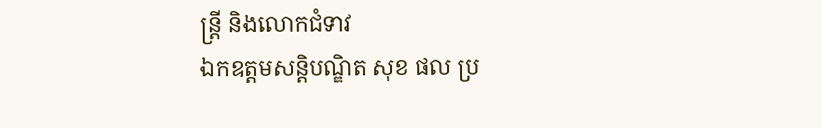ន្ត្រី និងលោកជំទាវ
ឯកឧត្ដមសន្តិបណ្ឌិត សុខ ផល ប្រ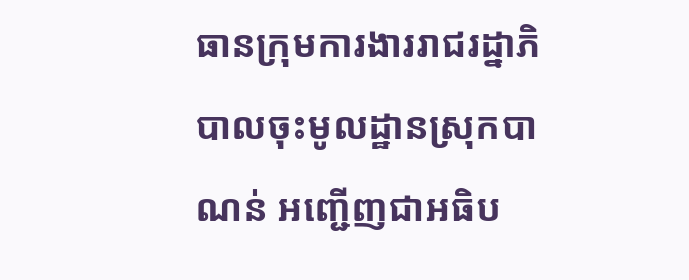ធានក្រុមការងាររាជរដ្នាភិបាលចុះមូលដ្ឋានស្រុកបាណន់ អញ្ជើញជាអធិប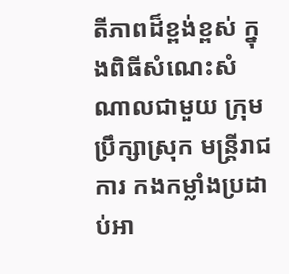តីភាពដ៏ខ្ពង់ខ្ពស់ ក្នុងពិធីសំណេះសំណាលជាមួយ ក្រុមប្រឹក្សាស្រុក មន្ត្រីរាជការ កងកម្លាំងប្រដាប់អា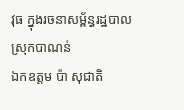វុធ ក្នុងរចនាសម្ព័ន្ធរដ្ឋបាលស្រុកបាណន់
ឯកឧត្តម ប៉ា សុជាតិ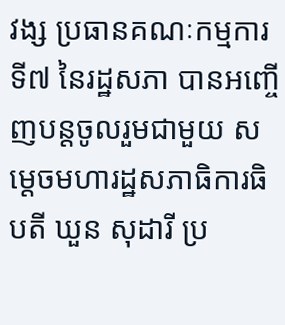វង្ស ប្រធានគណៈកម្មការទី៧ នៃរដ្ឋសភា បានអញ្ចើញបន្តចូលរួមជាមួយ សម្តេចមហារដ្ឋសភាធិការធិបតី ឃួន សុដារី ប្រ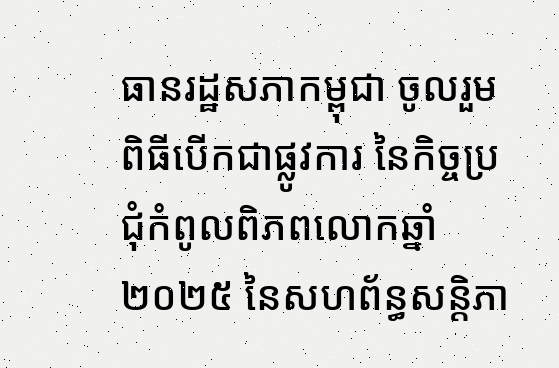ធានរដ្ឋសភាកម្ពុជា ចូលរួមពិធីបើកជាផ្លូវការ នៃកិច្ចប្រជុំកំពូលពិភពលោកឆ្នាំ២០២៥ នៃសហព័ន្ធសន្តិភា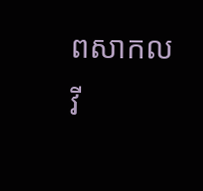ពសាកល
វី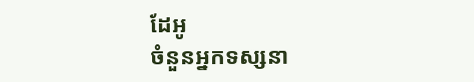ដែអូ
ចំនួនអ្នកទស្សនា